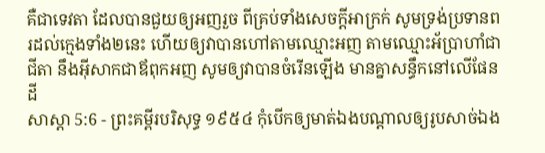គឺជាទេវតា ដែលបានជួយឲ្យអញរួច ពីគ្រប់ទាំងសេចក្ដីអាក្រក់ សូមទ្រង់ប្រទានពរដល់ក្មេងទាំង២នេះ ហើយឲ្យវាបានហៅតាមឈ្មោះអញ តាមឈ្មោះអ័ប្រាហាំជាជីតា នឹងអ៊ីសាកជាឪពុកអញ សូមឲ្យវាបានចំរើនឡើង មានគ្នាសន្ធឹកនៅលើផែនដី
សាស្តា 5:6 - ព្រះគម្ពីរបរិសុទ្ធ ១៩៥៤ កុំបើកឲ្យមាត់ឯងបណ្តាលឲ្យរូបសាច់ឯង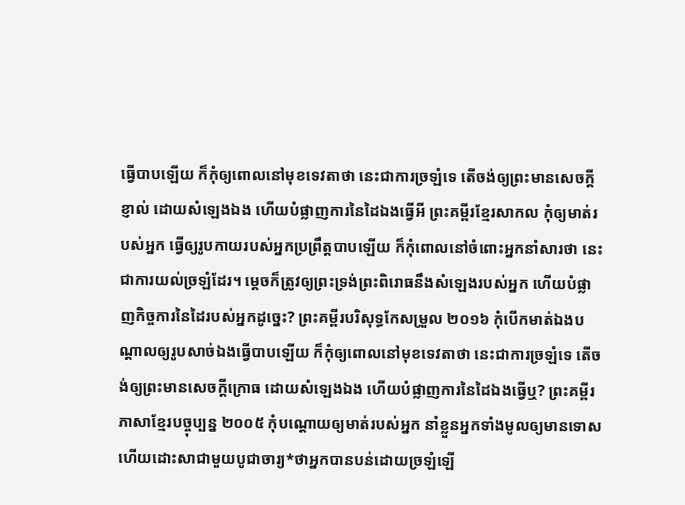ធ្វើបាបឡើយ ក៏កុំឲ្យពោលនៅមុខទេវតាថា នេះជាការច្រឡំទេ តើចង់ឲ្យព្រះមានសេចក្ដីខ្ញាល់ ដោយសំឡេងឯង ហើយបំផ្លាញការនៃដៃឯងធ្វើអី ព្រះគម្ពីរខ្មែរសាកល កុំឲ្យមាត់របស់អ្នក ធ្វើឲ្យរូបកាយរបស់អ្នកប្រព្រឹត្តបាបឡើយ ក៏កុំពោលនៅចំពោះអ្នកនាំសារថា នេះជាការយល់ច្រឡំដែរ។ ម្ដេចក៏ត្រូវឲ្យព្រះទ្រង់ព្រះពិរោធនឹងសំឡេងរបស់អ្នក ហើយបំផ្លាញកិច្ចការនៃដៃរបស់អ្នកដូច្នេះ? ព្រះគម្ពីរបរិសុទ្ធកែសម្រួល ២០១៦ កុំបើកមាត់ឯងបណ្ដាលឲ្យរូបសាច់ឯងធ្វើបាបឡើយ ក៏កុំឲ្យពោលនៅមុខទេវតាថា នេះជាការច្រឡំទេ តើចង់ឲ្យព្រះមានសេចក្ដីក្រោធ ដោយសំឡេងឯង ហើយបំផ្លាញការនៃដៃឯងធ្វើឬ? ព្រះគម្ពីរភាសាខ្មែរបច្ចុប្បន្ន ២០០៥ កុំបណ្តោយឲ្យមាត់របស់អ្នក នាំខ្លួនអ្នកទាំងមូលឲ្យមានទោស ហើយដោះសាជាមួយបូជាចារ្យ*ថាអ្នកបានបន់ដោយច្រឡំឡើ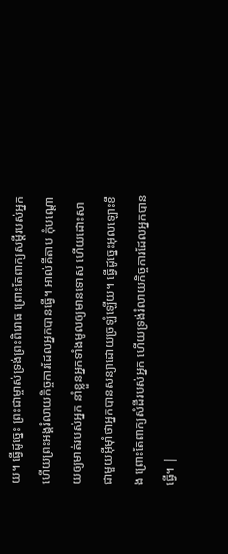យ។ ធ្វើដូច្នេះ ព្រះជាម្ចាស់ទ្រង់ព្រះពិរោធ ព្រោះតែពាក្យសម្ដីរបស់អ្នក ហើយព្រះអង្គរំលាយកិច្ចការដែលអ្នកបានធ្វើ។ អាល់គីតាប កុំបណ្តោយឲ្យមាត់របស់អ្នក នាំខ្លួនអ្នកទាំងមូលឲ្យមានទោស ហើយដោះសាជាមួយអ៊ីមុាំថាអ្នកបានសន្យាដោយច្រឡំឡើយ។ ធ្វើដូច្នេះអុលឡោះខឹង ព្រោះតែពាក្យសំដីរបស់អ្នក ហើយទ្រង់រំលាយកិច្ចការដែលអ្នកបានធ្វើ។ |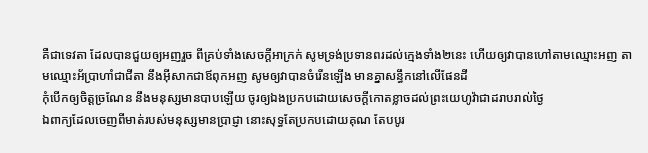គឺជាទេវតា ដែលបានជួយឲ្យអញរួច ពីគ្រប់ទាំងសេចក្ដីអាក្រក់ សូមទ្រង់ប្រទានពរដល់ក្មេងទាំង២នេះ ហើយឲ្យវាបានហៅតាមឈ្មោះអញ តាមឈ្មោះអ័ប្រាហាំជាជីតា នឹងអ៊ីសាកជាឪពុកអញ សូមឲ្យវាបានចំរើនឡើង មានគ្នាសន្ធឹកនៅលើផែនដី
កុំបើកឲ្យចិត្តច្រណែន នឹងមនុស្សមានបាបឡើយ ចូរឲ្យឯងប្រកបដោយសេចក្ដីកោតខ្លាចដល់ព្រះយេហូវ៉ាជាដរាបរាល់ថ្ងៃ
ឯពាក្យដែលចេញពីមាត់របស់មនុស្សមានប្រាជ្ញា នោះសុទ្ធតែប្រកបដោយគុណ តែបបូរ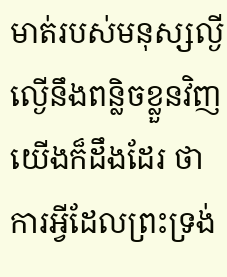មាត់របស់មនុស្សល្ងីល្ងើនឹងពន្លិចខ្លួនវិញ
យើងក៏ដឹងដែរ ថាការអ្វីដែលព្រះទ្រង់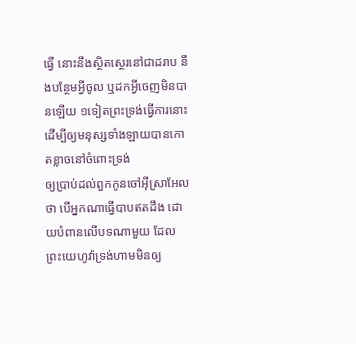ធ្វើ នោះនឹងស្ថិតស្ថេរនៅជាដរាប នឹងបន្ថែមអ្វីចូល ឬដកអ្វីចេញមិនបានឡើយ ១ទៀតព្រះទ្រង់ធ្វើការនោះ ដើម្បីឲ្យមនុស្សទាំងឡាយបានកោតខ្លាចនៅចំពោះទ្រង់
ឲ្យប្រាប់ដល់ពួកកូនចៅអ៊ីស្រាអែលថា បើអ្នកណាធ្វើបាបឥតដឹង ដោយបំពានលើបទណាមួយ ដែលព្រះយេហូវ៉ាទ្រង់ហាមមិនឲ្យ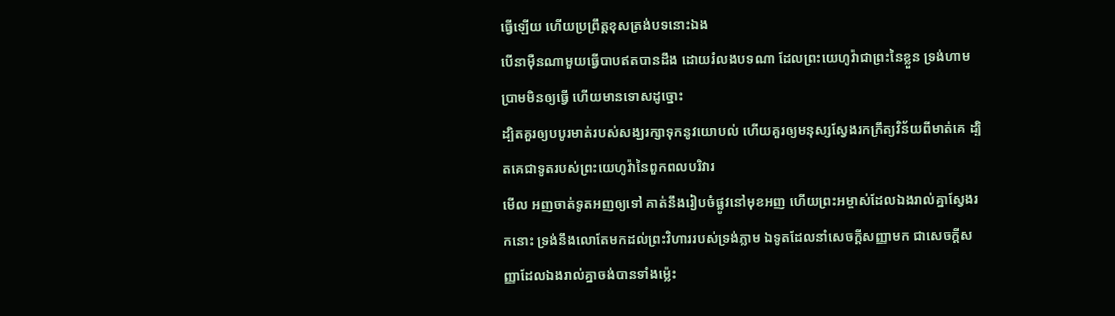ធ្វើឡើយ ហើយប្រព្រឹត្តខុសត្រង់បទនោះឯង
បើនាម៉ឺនណាមួយធ្វើបាបឥតបានដឹង ដោយរំលងបទណា ដែលព្រះយេហូវ៉ាជាព្រះនៃខ្លួន ទ្រង់ហាមប្រាមមិនឲ្យធ្វើ ហើយមានទោសដូច្នោះ
ដ្បិតគួរឲ្យបបូរមាត់របស់សង្ឃរក្សាទុកនូវយោបល់ ហើយគួរឲ្យមនុស្សស្វែងរកក្រឹត្យវិន័យពីមាត់គេ ដ្បិតគេជាទូតរបស់ព្រះយេហូវ៉ានៃពួកពលបរិវារ
មើល អញចាត់ទូតអញឲ្យទៅ គាត់នឹងរៀបចំផ្លូវនៅមុខអញ ហើយព្រះអម្ចាស់ដែលឯងរាល់គ្នាស្វែងរកនោះ ទ្រង់នឹងលោតែមកដល់ព្រះវិហាររបស់ទ្រង់ភ្លាម ឯទូតដែលនាំសេចក្ដីសញ្ញាមក ជាសេចក្ដីសញ្ញាដែលឯងរាល់គ្នាចង់បានទាំងម៉្លេះ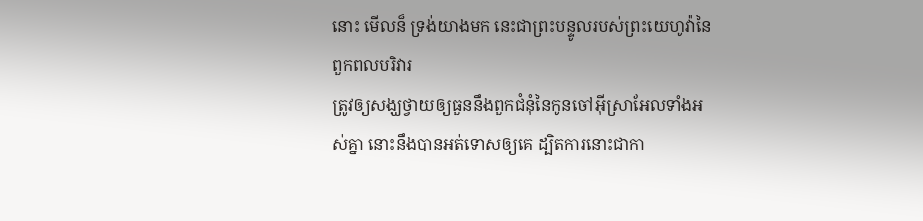នោះ មើលន៏ ទ្រង់យាងមក នេះជាព្រះបន្ទូលរបស់ព្រះយេហូវ៉ានៃពួកពលបរិវារ
ត្រូវឲ្យសង្ឃថ្វាយឲ្យធួននឹងពួកជំនុំនៃកូនចៅអ៊ីស្រាអែលទាំងអស់គ្នា នោះនឹងបានអត់ទោសឲ្យគេ ដ្បិតការនោះជាកា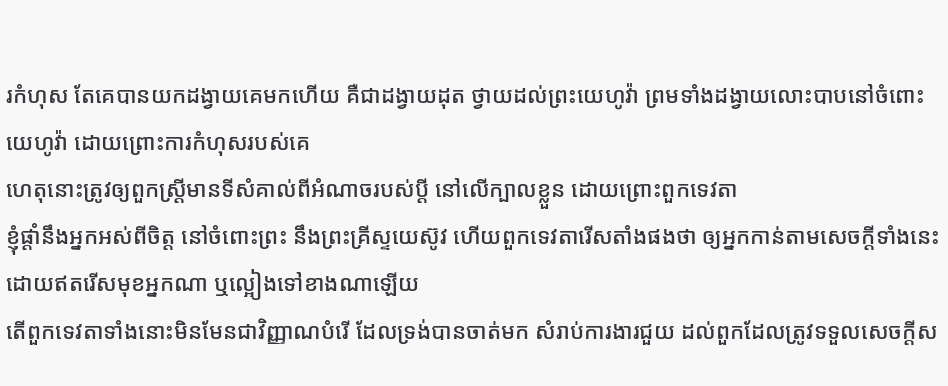រកំហុស តែគេបានយកដង្វាយគេមកហើយ គឺជាដង្វាយដុត ថ្វាយដល់ព្រះយេហូវ៉ា ព្រមទាំងដង្វាយលោះបាបនៅចំពោះយេហូវ៉ា ដោយព្រោះការកំហុសរបស់គេ
ហេតុនោះត្រូវឲ្យពួកស្ត្រីមានទីសំគាល់ពីអំណាចរបស់ប្ដី នៅលើក្បាលខ្លួន ដោយព្រោះពួកទេវតា
ខ្ញុំផ្តាំនឹងអ្នកអស់ពីចិត្ត នៅចំពោះព្រះ នឹងព្រះគ្រីស្ទយេស៊ូវ ហើយពួកទេវតារើសតាំងផងថា ឲ្យអ្នកកាន់តាមសេចក្ដីទាំងនេះ ដោយឥតរើសមុខអ្នកណា ឬល្អៀងទៅខាងណាឡើយ
តើពួកទេវតាទាំងនោះមិនមែនជាវិញ្ញាណបំរើ ដែលទ្រង់បានចាត់មក សំរាប់ការងារជួយ ដល់ពួកដែលត្រូវទទួលសេចក្ដីស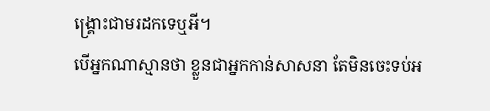ង្គ្រោះជាមរដកទេឬអី។
បើអ្នកណាស្មានថា ខ្លួនជាអ្នកកាន់សាសនា តែមិនចេះទប់អ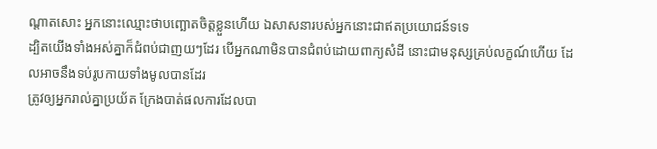ណ្តាតសោះ អ្នកនោះឈ្មោះថាបញ្ឆោតចិត្តខ្លួនហើយ ឯសាសនារបស់អ្នកនោះជាឥតប្រយោជន៍ទទេ
ដ្បិតយើងទាំងអស់គ្នាក៏ជំពប់ជាញយៗដែរ បើអ្នកណាមិនបានជំពប់ដោយពាក្យសំដី នោះជាមនុស្សគ្រប់លក្ខណ៍ហើយ ដែលអាចនឹងទប់រូបកាយទាំងមូលបានដែរ
ត្រូវឲ្យអ្នករាល់គ្នាប្រយ័ត ក្រែងបាត់ផលការដែលបា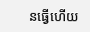នធ្វើហើយ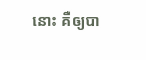នោះ គឺឲ្យបា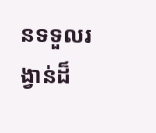នទទួលរង្វាន់ដ៏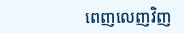ពេញលេញវិញ